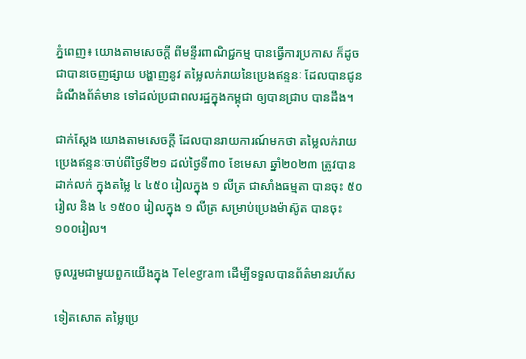ភ្នំពេញ៖ យោងតាមសេចក្ដី ពីមន្ទីរពាណិជ្ជកម្ម បានធ្វើការប្រកាស ក៏ដូចជាបានចេញផ្សាយ បង្ហាញនូវ តម្លៃលក់រាយនៃប្រេងឥន្ទនៈ ដែលបានជូនដំណឹងព័ត៌មាន ទៅដល់ប្រជាពលរដ្ឋក្នុងកម្ពុជា ឲ្យបានជ្រាប បានដឹង។

ជាក់ស្តែង យោងតាមសេចក្តី ដែលបានរាយការណ៍មកថា តម្លៃលក់រាយ ប្រេងឥន្ទនៈចាប់ពីថ្ងៃទី២១ ដល់ថ្ងៃទី៣០ ខែមេសា ឆ្នាំ២០២៣ ត្រូវបានដាក់លក់ ក្នុងតម្លៃ ៤ ៤៥០ រៀលក្នុង ១ លីត្រ ជាសាំងធម្មតា បានចុះ ៥០ រៀល និង ៤ ១៥០០ រៀលក្នុង ១ លីត្រ សម្រាប់ប្រេងម៉ាស៊ូត បានចុះ ១០០រៀល។

ចូលរួមជាមួយពួកយើងក្នុង Telegram ដើម្បីទទួលបានព័ត៌មានរហ័ស

ទៀតសោត តម្លៃប្រេ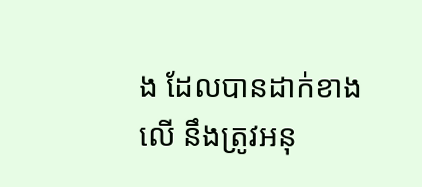ង ដែលបានដាក់ខាងលើ នឹងត្រូវអនុ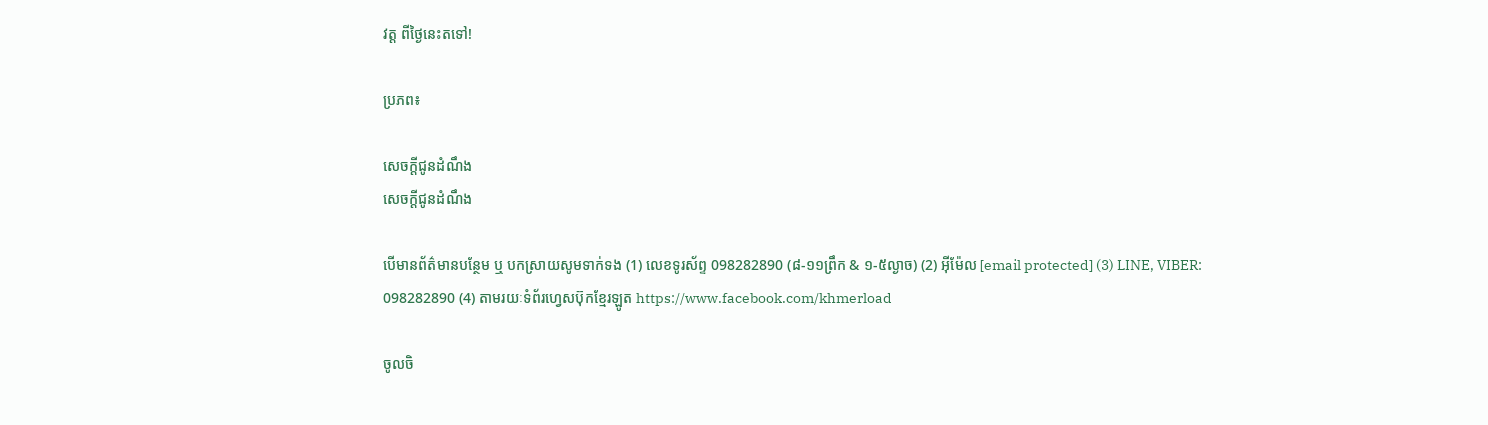វត្ត ពីថ្ងៃនេះតទៅ!

ប្រភព៖

សេចក្តីជូនដំណឹង
សេចក្តីជូនដំណឹង

បើមានព័ត៌មានបន្ថែម ឬ បកស្រាយសូមទាក់ទង (1) លេខទូរស័ព្ទ 098282890 (៨-១១ព្រឹក & ១-៥ល្ងាច) (2) អ៊ីម៉ែល [email protected] (3) LINE, VIBER: 098282890 (4) តាមរយៈទំព័រហ្វេសប៊ុកខ្មែរឡូត https://www.facebook.com/khmerload

ចូលចិ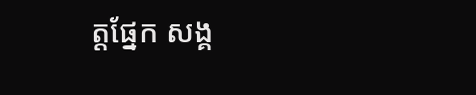ត្តផ្នែក សង្គ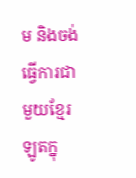ម និងចង់ធ្វើការជាមួយខ្មែរឡូតក្នុ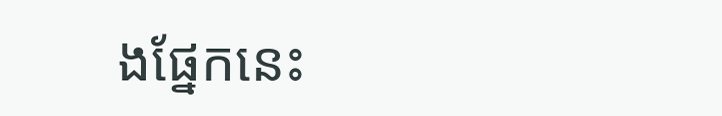ងផ្នែកនេះ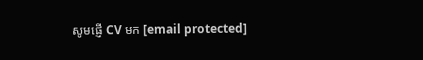សូមផ្ញើ CV មក [email protected]